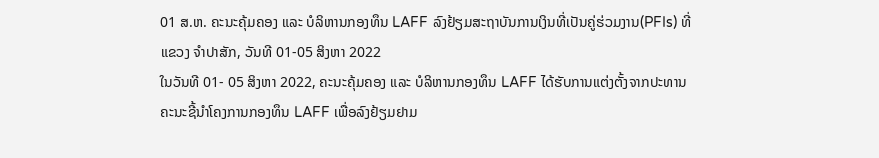01 ສ.ຫ. ຄະນະຄຸ້ມຄອງ ແລະ ບໍລິຫານກອງທຶນ LAFF ລົງຢ້ຽມສະຖາບັນການເງິນທີ່ເປັນຄູ່ຮ່ວມງານ(PFIs) ທີ່ແຂວງ ຈຳປາສັກ, ວັນທີ 01-05 ສິງຫາ 2022
ໃນວັນທີ 01- 05 ສິງຫາ 2022, ຄະນະຄຸ້ມຄອງ ແລະ ບໍລິຫານກອງທຶນ LAFF ໄດ້ຮັບການແຕ່ງຕັ້ງຈາກປະທານຄະນະຊີ້ນຳໂຄງການກອງທຶນ LAFF ເພື່ອລົງຢ້ຽມຢາມ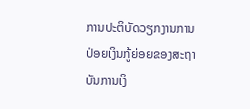ການປະຕິບັດວຽກງານການປ່ອຍເງິນກູ້ຍ່ອຍຂອງສະຖາບັນການເງິ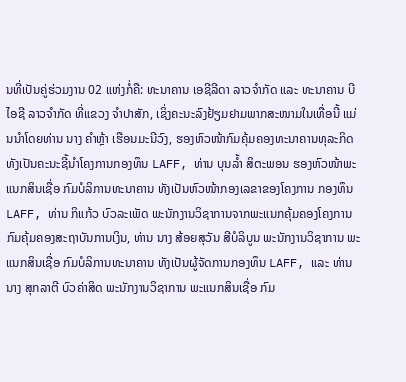ນທີ່ເປັນຄູ່ຮ່ວມງານ 02 ແຫ່ງກໍ່ຄື: ທະນາຄານ ເອຊີລີດາ ລາວຈຳກັດ ແລະ ທະນາຄານ ບີໄອຊີ ລາວຈຳກັດ ທີ່ແຂວງ ຈຳປາສັກ, ເຊິ່ງຄະນະລົງຢ້ຽມຢາມພາກສະໜາມໃນເທື່ອນີ້ ແມ່ນນຳໂດຍທ່ານ ນາງ ຄຳຫຼ້າ ເຮືອນມະນີວົງ, ຮອງຫົວໜ້າກົມຄຸ້ມຄອງທະນາຄານທຸລະກິດ ທັງເປັນຄະນະຊີ້ນຳໂຄງການກອງທຶນ LAFF, ທ່ານ ບຸນລ້ຳ ສິຕະພອນ ຮອງຫົວໜ້າພະແນກສິນເຊື່ອ ກົມບໍລິການທະນາຄານ ທັງເປັນຫົວໜ້າກອງເລຂາຂອງໂຄງການ ກອງທຶນ LAFF, ທ່ານ ກິແກ້ວ ບົວລະເພັດ ພະນັກງານວິຊາການຈາກພະແນກຄຸ້ມຄອງໂຄງການ ກົມຄຸ້ມຄອງສະຖາບັນການເງິນ, ທ່ານ ນາງ ສ້ອຍສຸວັນ ສີບໍລິບູນ ພະນັກງານວິຊາການ ພະແນກສິນເຊື່ອ ກົມບໍລິການທະນາຄານ ທັງເປັນຜູ້ຈັດການກອງທຶນ LAFF, ແລະ ທ່ານ ນາງ ສຸກລາຕີ ບົວຄ່າສິດ ພະນັກງານວິຊາການ ພະແນກສິນເຊື່ອ ກົມ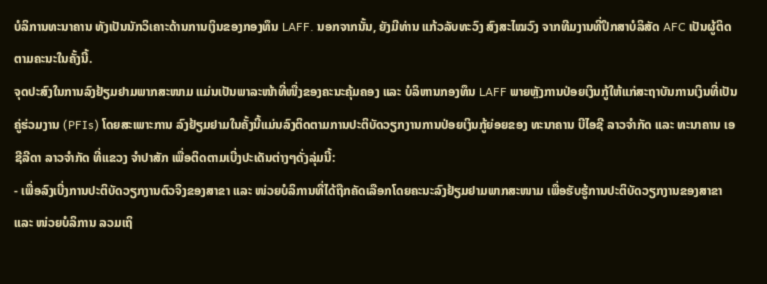ບໍລິການທະນາຄານ ທັງເປັນນັກວິເຄາະດ້ານການເງິນຂອງກອງທຶນ LAFF. ນອກຈາກນັ້ນ, ຍັງມີທ່ານ ແກ້ວລັບທະວົງ ສົງສະໄໝວົງ ຈາກທີມງານທີ່ປຶກສາບໍລິສັດ AFC ເປັນຜູ້ຕິດຕາມຄະນະໃນຄັ້ງນີ້.
ຈຸດປະສົງໃນການລົງຢ້ຽມຢາມພາກສະໜາມ ແມ່ນເປັນພາລະໜ້າທີ່ໜື່ງຂອງຄະນະຄຸ້ມຄອງ ແລະ ບໍລິຫານກອງທຶນ LAFF ພາຍຫຼັງການປ່ອຍເງິນກູ້ໃຫ້ແກ່ສະຖາບັນການເງິນທີ່ເປັນຄູ່ຮ່ວມງານ (PFIs) ໂດຍສະເພາະການ ລົງຢ້ຽມຢາມໃນຄັ້ງນີ້ແມ່ນລົງຕິດຕາມການປະຕິບັດວຽກງານການປ່ອຍເງິນກູ້ຍ່ອຍຂອງ ທະນາຄານ ບີໄອຊີ ລາວຈຳກັດ ແລະ ທະນາຄານ ເອຊີລີດາ ລາວຈຳກັດ ທີ່ແຂວງ ຈຳປາສັກ ເພື່ອຕິດຕາມເບີ່ງປະເດັນຕ່າງໆດັ່ງລຸ່ມນີ້:
- ເພື່ອລົງເບີ່ງການປະຕິບັດວຽກງານຕົວຈິງຂອງສາຂາ ແລະ ໜ່ວຍບໍລິການທີ່ໄດ້ຖືກຄັດເລືອກໂດຍຄະນະລົງຢ້ຽມຢາມພາກສະໜາມ ເພື່ອຮັບຮູ້ການປະຕິບັດວຽກງານຂອງສາຂາ ແລະ ໜ່ວຍບໍລິການ ລວມເຖິ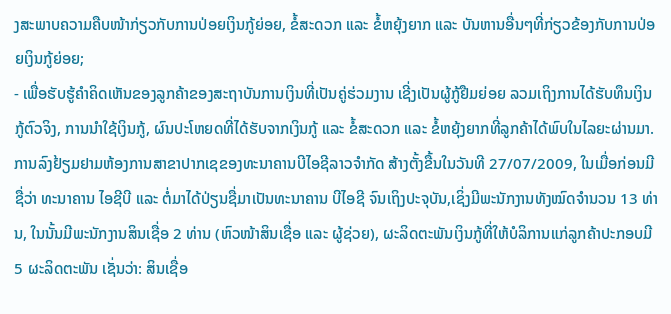ງສະພາບຄວາມຄືບໜ້າກ່ຽວກັບການປ່ອຍເງິນກູ້ຍ່ອຍ, ຂໍ້ສະດວກ ແລະ ຂໍ້ຫຍຸ້ງຍາກ ແລະ ບັນຫານອື່ນໆທີ່ກ່ຽວຂ້ອງກັບການປ່ອຍເງິນກູ້ຍ່ອຍ;
- ເພື່ອຮັບຮູ້ຄຳຄິດເຫັນຂອງລູກຄ້າຂອງສະຖາບັນການເງິນທີ່ເປັນຄູ່ຮ່ວມງານ ເຊີ່ງເປັນຜູ້ກູ້ຢືມຍ່ອຍ ລວມເຖິງການໄດ້ຮັບທຶນເງິນກູ້ຕົວຈິງ, ການນຳໃຊ້ເງິນກູ້, ຜົນປະໂຫຍດທີ່ໄດ້ຮັບຈາກເງິນກູ້ ແລະ ຂໍ້ສະດວກ ແລະ ຂໍ້ຫຍຸ້ງຍາກທີ່ລູກຄ້າໄດ້ພົບໃນໄລຍະຜ່ານມາ.
ການລົງຢ້ຽມຢາມຫ້ອງການສາຂາປາກເຊຂອງທະນາຄານບີໄອຊີລາວຈຳກັດ ສ້າງຕັ້ງຂື້ນໃນວັນທີ 27/07/2009, ໃນເມື່ອກ່ອນມີຊື່ວ່າ ທະນາຄານ ໄອຊີບີ ແລະ ຕໍ່ມາໄດ້ປ່ຽນຊື່ມາເປັນທະນາຄານ ບີໄອຊີ ຈົນເຖິງປະຈຸບັນ,ເຊິ່ງມີພະນັກງານທັງໝົດຈຳນວນ 13 ທ່ານ, ໃນນັ້ນມີພະນັກງານສິນເຊື່ອ 2 ທ່ານ (ຫົວໜ້າສິນເຊື່ອ ແລະ ຜູ້ຊ່ວຍ), ຜະລິດຕະພັນເງິນກູ້ທີ່ໃຫ້ບໍລິການແກ່ລູກຄ້າປະກອບມີ 5 ຜະລິດຕະພັນ ເຊັ່ນວ່າ: ສິນເຊື່ອ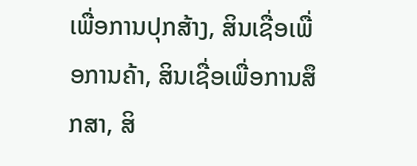ເພື່ອການປຸກສ້າງ, ສິນເຊື່ອເພື່ອການຄ້າ, ສິນເຊື່ອເພື່ອການສຶກສາ, ສິ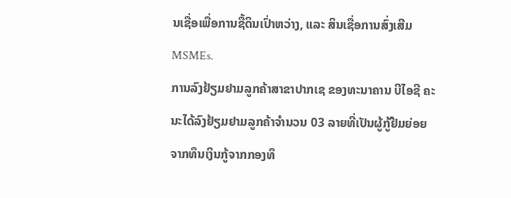ນເຊື່ອເພື່ອການຊື້ດິນເປົ່າຫວ່າງ, ແລະ ສິນເຊື່ອການສົ່ງເສີມ MSMEs.
ການລົງຢ້ຽມຢາມລູກຄ້າສາຂາປາກເຊ ຂອງທະນາຄານ ບີໄອຊີ ຄະນະໄດ້ລົງຢ້ຽມຢາມລູກຄ້າຈຳນວນ 03 ລາຍທີ່ເປັນຜູ້ກູ້ຢືມຍ່ອຍຈາກທຶນເງິນກູ້ຈາກກອງທຶ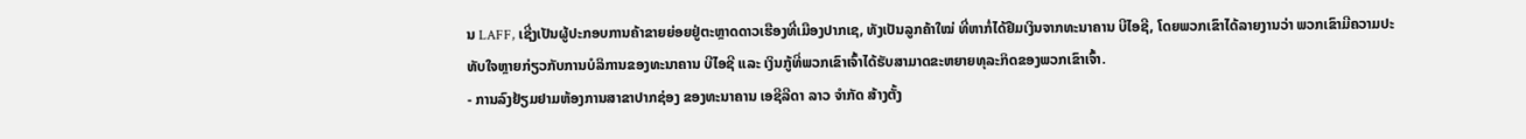ນ LAFF, ເຊີ່ງເປັນຜູ້ປະກອບການຄ້າຂາຍຍ່ອຍຢູ່ຕະຫຼາດດາວເຮືອງທີ່ເມືອງປາກເຊ, ທັງເປັນລູກຄ້າໃໝ່ ທີ່ຫາກໍ່ໄດ້ຢືມເງິນຈາກທະນາຄານ ບີໄອຊີ, ໂດຍພວກເຂົາໄດ້ລາຍງານວ່າ ພວກເຂົາມີຄວາມປະທັບໃຈຫຼາຍກ່ຽວກັບການບໍລິການຂອງທະນາຄານ ບີໄອຊີ ແລະ ເງິນກູ້ທີ່ພວກເຂົາເຈົ້າໄດ້ຮັບສາມາດຂະຫຍາຍທຸລະກິດຂອງພວກເຂົາເຈົ້າ.
- ການລົງຢ້ຽມຢາມຫ້ອງການສາຂາປາກຊ່ອງ ຂອງທະນາຄານ ເອຊີລີດາ ລາວ ຈຳກັດ ສ້າງຕັ້ງ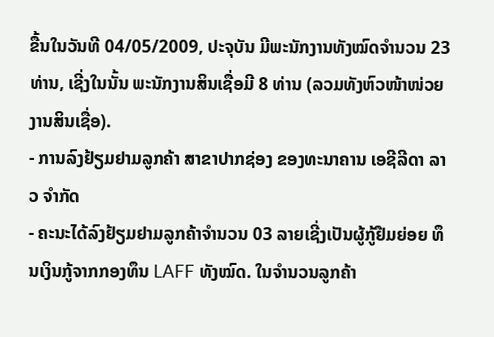ຂື້ນໃນວັນທີ 04/05/2009, ປະຈຸບັນ ມີພະນັກງານທັງໝົດຈຳນວນ 23 ທ່ານ, ເຊີ່ງໃນນັ້ນ ພະນັກງານສິນເຊື່ອມີ 8 ທ່ານ (ລວມທັງຫົວໜ້າໜ່ວຍງານສິນເຊື່ອ).
- ການລົງຢ້ຽມຢາມລູກຄ້າ ສາຂາປາກຊ່ອງ ຂອງທະນາຄານ ເອຊີລີດາ ລາວ ຈຳກັດ
- ຄະນະໄດ້ລົງຢ້ຽມຢາມລູກຄ້າຈຳນວນ 03 ລາຍເຊີ່ງເປັນຜູ້ກູ້ຢືມຍ່ອຍ ທຶນເງິນກູ້ຈາກກອງທຶນ LAFF ທັງໝົດ. ໃນຈຳນວນລູກຄ້າ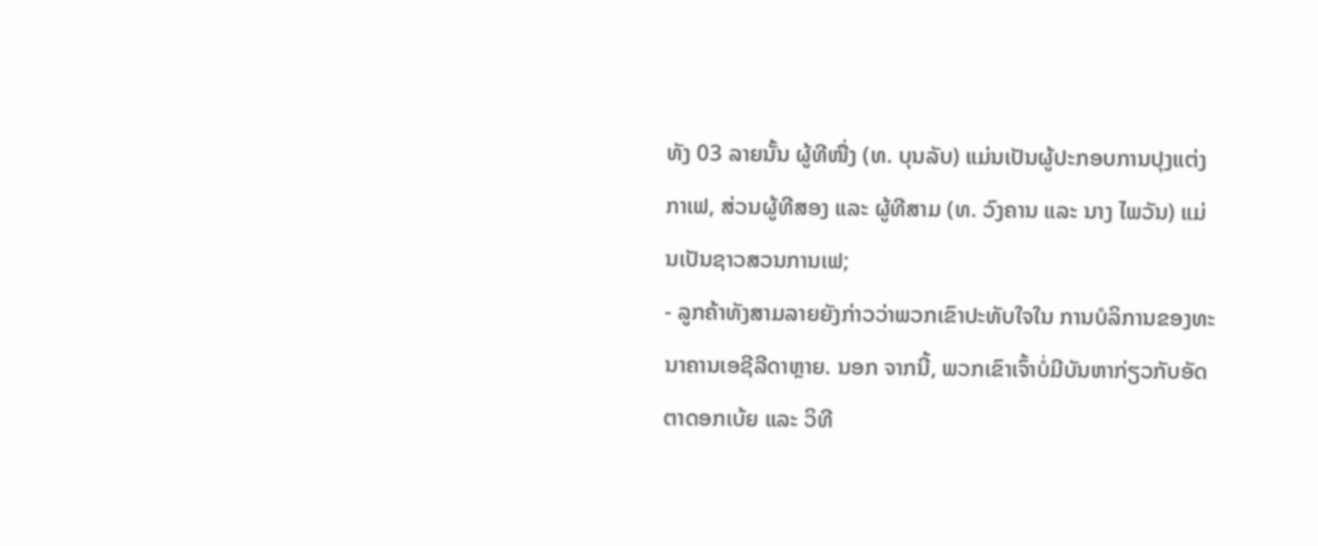ທັງ 03 ລາຍນັ້ນ ຜູ້ທີໜື່ງ (ທ. ບຸນລັບ) ແມ່ນເປັນຜູ້ປະກອບການປຸງແຕ່ງກາເຟ, ສ່ວນຜູ້ທີສອງ ແລະ ຜູ້ທີສາມ (ທ. ວົງຄານ ແລະ ນາງ ໄພວັນ) ແມ່ນເປັນຊາວສວນການເຟ;
- ລູກຄ້າທັງສາມລາຍຍັງກ່າວວ່າພວກເຂົາປະທັບໃຈໃນ ການບໍລິການຂອງທະນາຄານເອຊີລີດາຫຼາຍ. ນອກ ຈາກນີ້, ພວກເຂົາເຈົ້າບໍ່ມີບັນຫາກ່ຽວກັບອັດຕາດອກເບ້ຍ ແລະ ວິທີ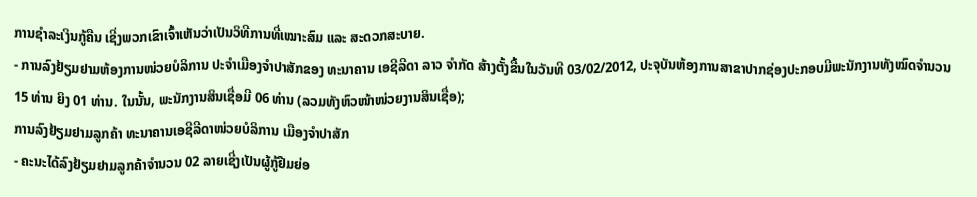ການຊຳລະເງິນກູ້ຄືນ ເຊີ່ງພວກເຂົາເຈົ້າເຫັນວ່າເປັນວິທີການທີ່ເໝາະສົມ ແລະ ສະດວກສະບາຍ.
- ການລົງຢ້ຽມຢາມຫ້ອງການໜ່ວຍບໍລິການ ປະຈຳເມືອງຈຳປາສັກຂອງ ທະນາຄານ ເອຊີລີດາ ລາວ ຈຳກັດ ສ້າງຕັ້ງຂື້ນໃນວັນທີ 03/02/2012, ປະຈຸບັນຫ້ອງການສາຂາປາກຊ່ອງປະກອບມີພະນັກງານທັງໝົດຈຳນວນ 15 ທ່ານ ຍິງ 01 ທ່ານ. ໃນນັ້ນ, ພະນັກງານສິນເຊື່ອມີ 06 ທ່ານ (ລວມທັງຫົວໜ້າໜ່ວຍງານສິນເຊື່ອ);
ການລົງຢ້ຽມຢາມລູກຄ້າ ທະນາຄານເອຊີລີດາໜ່ວຍບໍລິການ ເມືອງຈຳປາສັກ
- ຄະນະໄດ້ລົງຢ້ຽມຢາມລູກຄ້າຈຳນວນ 02 ລາຍເຊີ່ງເປັນຜູ້ກູ້ຢືມຍ່ອ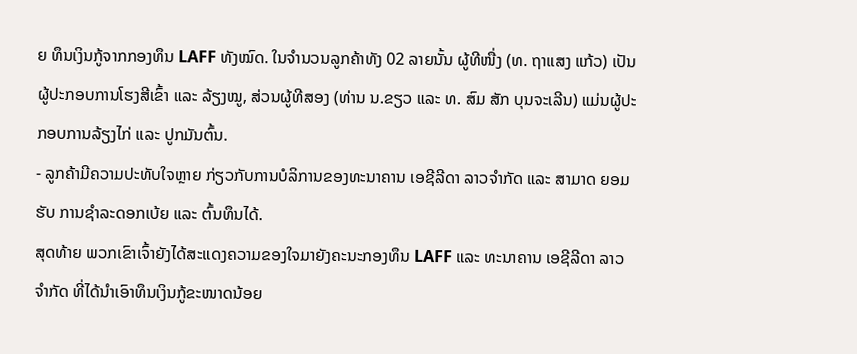ຍ ທຶນເງິນກູ້ຈາກກອງທຶນ LAFF ທັງໝົດ. ໃນຈຳນວນລູກຄ້າທັງ 02 ລາຍນັ້ນ ຜູ້ທີໜື່ງ (ທ. ຖາແສງ ແກ້ວ) ເປັນຜູ້ປະກອບການໂຮງສີເຂົ້າ ແລະ ລ້ຽງໝູ, ສ່ວນຜູ້ທີສອງ (ທ່ານ ນ.ຂຽວ ແລະ ທ. ສົມ ສັກ ບຸນຈະເລີນ) ແມ່ນຜູ້ປະ ກອບການລ້ຽງໄກ່ ແລະ ປູກມັນຕົ້ນ.
- ລູກຄ້າມີຄວາມປະທັບໃຈຫຼາຍ ກ່ຽວກັບການບໍລິການຂອງທະນາຄານ ເອຊີລີດາ ລາວຈຳກັດ ແລະ ສາມາດ ຍອມຮັບ ການຊຳລະດອກເບ້ຍ ແລະ ຕົ້ນທຶນໄດ້.
ສຸດທ້າຍ ພວກເຂົາເຈົ້າຍັງໄດ້ສະແດງຄວາມຂອງໃຈມາຍັງຄະນະກອງທຶນ LAFF ແລະ ທະນາຄານ ເອຊີລີດາ ລາວ ຈຳກັດ ທີ່ໄດ້ນຳເອົາທຶນເງິນກູ້ຂະໜາດນ້ອຍ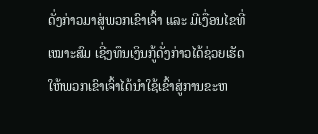ດັ່ງກ່າວມາສູ່ພວກເຂົາເຈົ້າ ແລະ ມີເງື່ອນໄຂທີ່ເໝາະສົມ ເຊີ່ງທຶນເງິນກູ້ດັ່ງກ່າວໄດ້ຊ່ວຍເຮັດໃຫ້ພວກເຂົາເຈົ້າໄດ້ນຳໃຊ້ເຂົ້າສູ່ການຂະຫ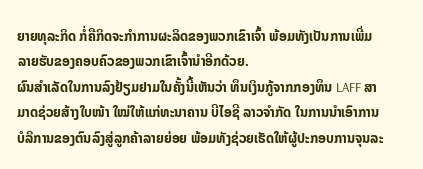ຍາຍທຸລະກິດ ກໍ່ຄືກິດຈະກຳການຜະລິດຂອງພວກເຂົາເຈົ້າ ພ້ອມທັງເປັນການເພີ່ມລາຍຮັບຂອງຄອບຄົວຂອງພວກເຂົາເຈົ້ານຳອີກດ້ວຍ.
ຜົນສຳເລັດໃນການລົງຢ້ຽມຢາມໃນຄັ້ງນີ້ເຫັນວ່າ ທຶນເງິນກູ້ຈາກກອງທຶນ LAFF ສາມາດຊ່ວຍສ້າງໃບໜ້າ ໃໝ່ໃຫ້ແກ່ທະນາຄານ ບີໄອຊີ ລາວຈຳກັດ ໃນການນຳເອົາການບໍລິການຂອງຕົນລົງສູ່ລູກຄ້າລາຍຍ່ອຍ ພ້ອມທັງຊ່ວຍເຮັດໃຫ້ຜູ້ປະກອບການຈຸນລະ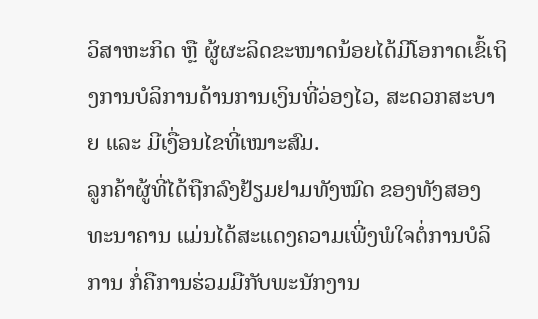ວິສາຫະກິດ ຫຼື ຜູ້ຜະລິດຂະໜາດນ້ອຍໄດ້ມີໂອກາດເຂົ້ເຖິງການບໍລິການດ້ານການເງິນທີ່ວ່ອງໄວ, ສະດວກສະບາຍ ແລະ ມີເງື່ອນໄຂທີ່ເໝາະສົມ.
ລູກຄ້າຜູ້ທີ່ໄດ້ຖືກລົງຢ້ຽມຢາມທັງໝົດ ຂອງທັງສອງທະນາຄານ ແມ່ນໄດ້ສະແດງຄວາມເພີ່ງພໍໃຈຕໍ່ການບໍລິການ ກໍ່ຄືການຮ່ວມມືກັບພະນັກງານ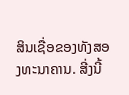ສິນເຊື່ອຂອງທັງສອງທະນາຄານ. ສີ່ງນີ້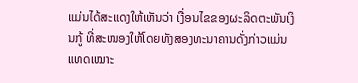ແມ່ນໄດ້ສະແດງໃຫ້ເຫັນວ່າ ເງື່ອນໄຂຂອງຜະລິດຕະພັນເງິນກູ້ ທີ່ສະໜອງໃຫ້ໂດຍທັງສອງທະນາຄານດັ່ງກ່າວແມ່ນແທດເໝາະ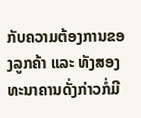ກັບຄວາມຕ້ອງການຂອງລູກຄ້າ ແລະ ທັງສອງທະນາຄານດັ່ງກ່າວກໍ່ມີ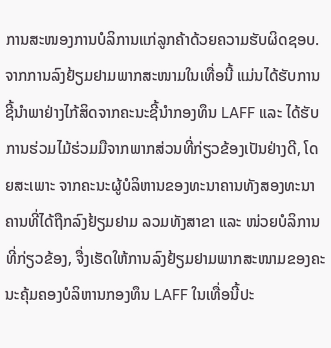ການສະໜອງການບໍລິການແກ່ລູກຄ້າດ້ວຍຄວາມຮັບຜິດຊອບ. ຈາກການລົງຢ້ຽມຢາມພາກສະໜາມໃນເທື່ອນີ້ ແມ່ນໄດ້ຮັບການຊີ້ນຳພາຢ່າງໄກ້ສິດຈາກຄະນະຊີ້ນຳກອງທຶນ LAFF ແລະ ໄດ້ຮັບການຮ່ວມໄມ້ຮ່ວມມືຈາກພາກສ່ວນທີ່ກ່ຽວຂ້ອງເປັນຢ່າງດີ, ໂດຍສະເພາະ ຈາກຄະນະຜູ້ບໍລິຫານຂອງທະນາຄານທັງສອງທະນາຄານທີ່ໄດ້ຖືກລົງຢ້ຽມຢາມ ລວມທັງສາຂາ ແລະ ໜ່ວຍບໍລິການທີ່ກ່ຽວຂ້ອງ, ຈື່ງເຮັດໃຫ້ການລົງຢ້ຽມຢາມພາກສະໜາມຂອງຄະນະຄຸ້ມຄອງບໍລິຫານກອງທຶນ LAFF ໃນເທື່ອນີ້ປະ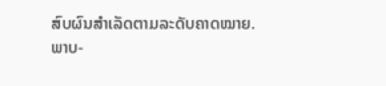ສົບຜົນສຳເລັດຕາມລະດັບຄາດໝາຍ.
ພາບ-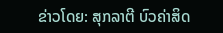ຂ່າວໂດຍ: ສຸກລາຕີ ບົວຄ່າສິດ